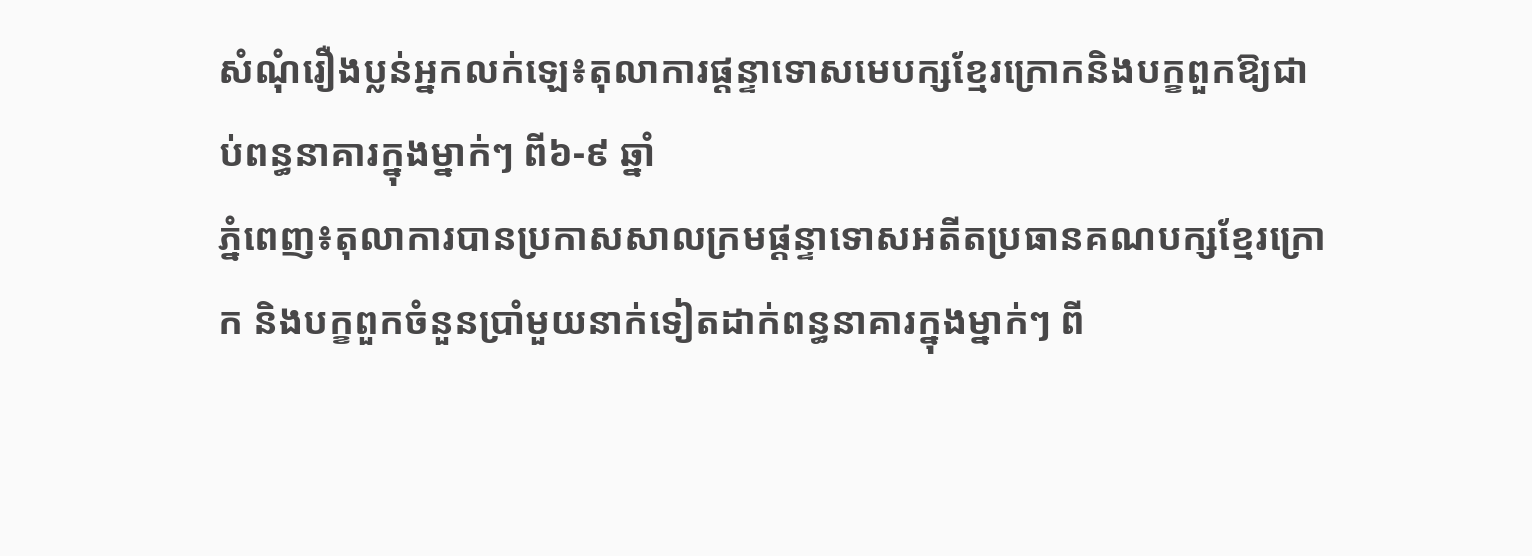សំណុំរឿងប្លន់អ្នកលក់ឡេ៖តុលាការផ្តន្ទាទោសមេបក្សខ្មែរក្រោកនិងបក្ខពួកឱ្យជាប់ពន្ធនាគារក្នុងម្នាក់ៗ ពី៦-៩ ឆ្នាំ
ភ្នំពេញ៖តុលាការបានប្រកាសសាលក្រមផ្តន្ទាទោសអតីតប្រធានគណបក្សខ្មែរក្រោក និងបក្ខពួកចំនួនប្រាំមួយនាក់ទៀតដាក់ពន្ធនាគារក្នុងម្នាក់ៗ ពី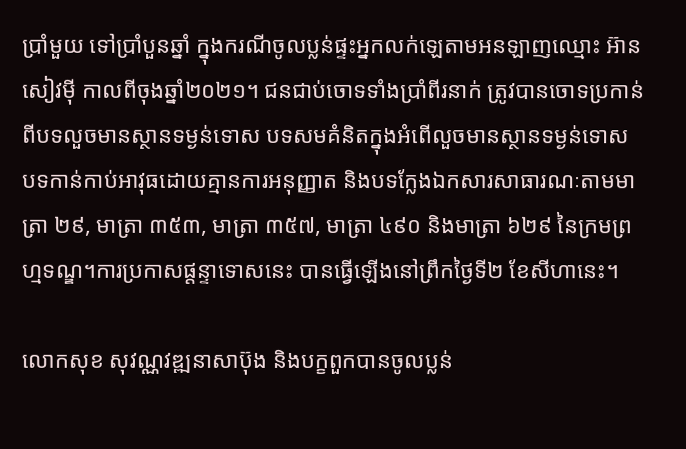ប្រាំមួយ ទៅប្រាំបួនឆ្នាំ ក្នុងករណីចូលប្លន់ផ្ទះអ្នកលក់ឡេតាមអនឡាញឈ្មោះ អ៊ាន សៀវម៉ី កាលពីចុងឆ្នាំ២០២១។ ជនជាប់ចោទទាំងប្រាំពីរនាក់ ត្រូវបានចោទប្រកាន់ពីបទលួចមានស្ថានទម្ងន់ទោស បទសមគំនិតក្នុងអំពើលួចមានស្ថានទម្ងន់ទោស បទកាន់កាប់អាវុធដោយគ្មានការអនុញ្ញាត និងបទក្លែងឯកសារសាធារណៈតាមមាត្រា ២៩, មាត្រា ៣៥៣, មាត្រា ៣៥៧, មាត្រា ៤៩០ និងមាត្រា ៦២៩ នៃក្រមព្រហ្មទណ្ឌ។ការប្រកាសផ្តន្ទាទោសនេះ បានធ្វើឡើងនៅព្រឹកថ្ងៃទី២ ខែសីហានេះ។

លោកសុខ សុវណ្ណវឌ្ឍនាសាប៊ុង និងបក្ខពួកបានចូលប្លន់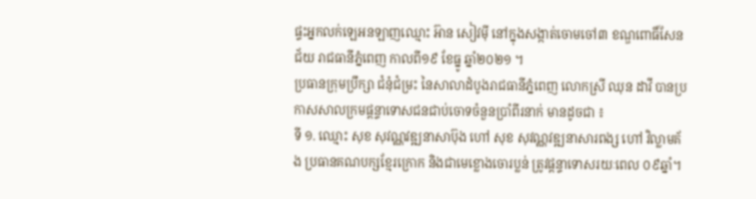ផ្ទះអ្នកលក់ឡេអនឡាញឈ្មោះ អ៊ាន សៀវម៉ី នៅក្នុងសង្កាត់ចោមចៅ៣ ខណ្ឌពោធិ៍សែនជ័យ រាជធានីភ្នំពេញ កាលពី១៩ ខែធ្នូ ឆ្នាំ២០២១ ។
ប្រធានក្រុមប្រឹក្សា ជំនុំជំម្រះ នៃសាលាដំបូងរាជធានីភ្នំពេញ លោកស្រី ឈុន ដាវី បានប្រកាសសាលក្រមផ្តន្ទាទោសជនជាប់ចោទចំនួនប្រាំពីរនាក់ មានដូចជា ៖
ទី ១. ឈ្មោះ សុខ សុវណ្ណវឌ្ឍនាសាប៊ុង ហៅ សុខ សុវណ្ណវឌ្ឍនាសារពង្ស ហៅ វិល្លាមគ័ង ប្រធានគណបក្សខ្មែរក្រោក និងជាមេខ្លោងចោរប្លន់ ត្រូវផ្តន្ទាទោសរយៈពេល ០៩ឆ្នាំ។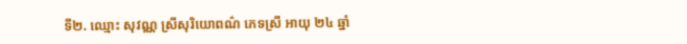ទី២. ឈ្មោះ សុវណ្ណ ស្រីសុរិយោពណ៌ ភេទស្រី អាយុ ២៤ ឆ្នាំ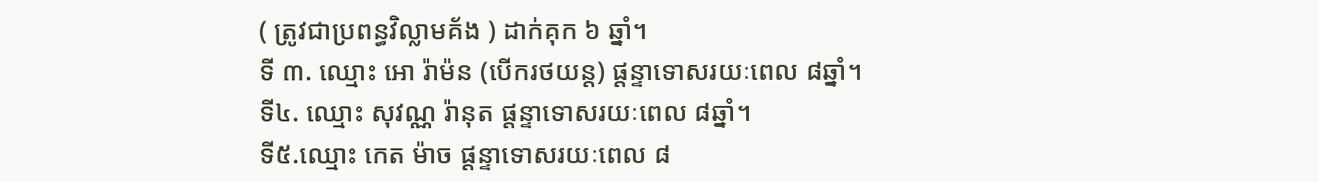( ត្រូវជាប្រពន្ធវិល្លាមគ័ង ) ដាក់គុក ៦ ឆ្នាំ។
ទី ៣. ឈ្មោះ អោ រ៉ាម៉ន (បើករថយន្ត) ផ្តន្ទាទោសរយៈពេល ៨ឆ្នាំ។
ទី៤. ឈ្មោះ សុវណ្ណ រ៉ានុត ផ្តន្ទាទោសរយៈពេល ៨ឆ្នាំ។
ទី៥.ឈ្មោះ កេត ម៉ាច ផ្តន្ទាទោសរយៈពេល ៨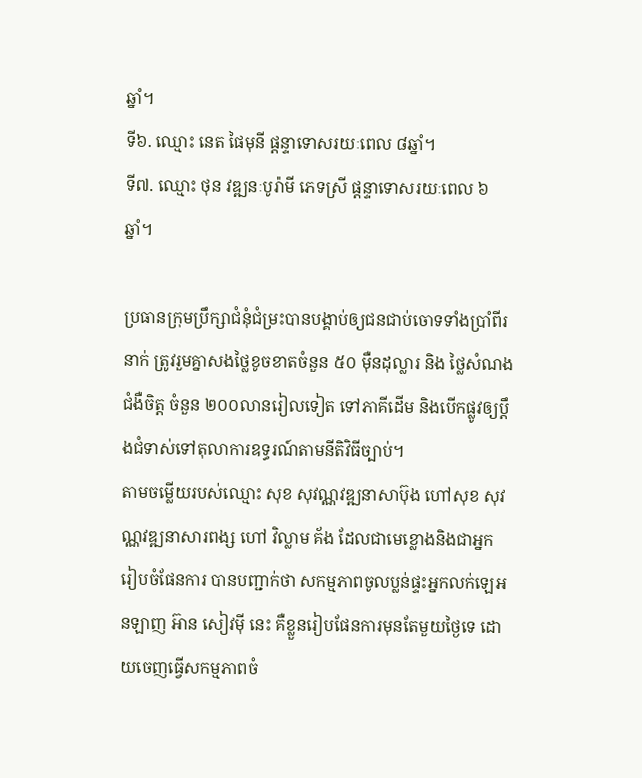ឆ្នាំ។
ទី៦. ឈ្មោះ នេត ផៃមុនី ផ្តន្ទាទោសរយៈពេល ៨ឆ្នាំ។
ទី៧. ឈ្មោះ ថុន វឌ្ឍនៈបូរ៉ាមី ភេទស្រី ផ្តន្ទាទោសរយៈពេល ៦ ឆ្នាំ។

ប្រធានក្រុមប្រឹក្សាជំនុំជំម្រះបានបង្គាប់ឲ្យជនជាប់ចោទទាំងប្រាំពីរនាក់ ត្រូវរួមគ្នាសងថ្លៃខូចខាតចំនួន ៥០ ម៉ឺនដុល្លារ និង ថ្លៃសំណងជំងឺចិត្ត ចំនួន ២០០លានរៀលទៀត ទៅភាគីដើម និងបើកផ្លូវឲ្យប្តឹងជំទាស់ទៅតុលាការឧទ្ធរណ៍តាមនីតិវិធីច្បាប់។
តាមចម្លើយរបស់ឈ្មោះ សុខ សុវណ្ណវឌ្ឍនាសាប៊ុង ហៅសុខ សុវណ្ណវឌ្ឍនាសារពង្ស ហៅ វិល្លាម គ័ង ដែលជាមេខ្លោងនិងជាអ្នក រៀបចំផែនការ បានបញ្ជាក់ថា សកម្មភាពចូលប្លន់ផ្ទះអ្នកលក់ឡេអនឡាញ អ៊ាន សៀវម៉ី នេះ គឺខ្លួនរៀបផែនការមុនតែមួយថ្ងៃទេ ដោយចេញធ្វើសកម្មភាពចំ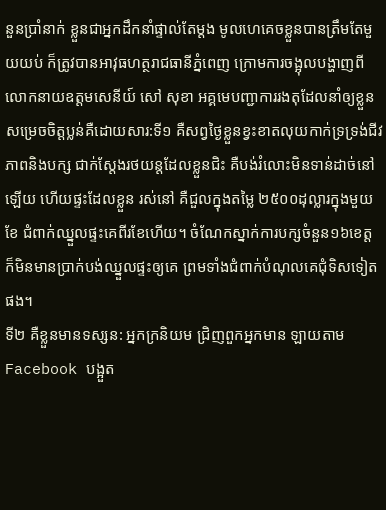នួនប្រាំនាក់ ខ្លួនជាអ្នកដឹកនាំផ្ទាល់តែម្តង មូលហេគេចខ្លួនបានត្រឹមតែមួយយប់ ក៏ត្រូវបានអាវុធហត្ថរាជធានីភ្នំពេញ ក្រោមការចង្អុលបង្ហាញពីលោកនាយឧត្តមសេនីយ៍ សៅ សុខា អគ្គមេបញ្ជាការរងតុដែលនាំឲ្យខ្លួនសម្រេចចិត្តប្លន់គឺដោយសារ:ទី១ គឺសព្វថ្ងៃខ្លួនខ្វះខាតលុយកាក់ទ្រទ្រង់ជីវភាពនិងបក្ស ជាក់ស្តែងរថយន្តដែលខ្លួនជិះ គឺបង់រំលោះមិនទាន់ដាច់នៅឡើយ ហើយផ្ទះដែលខ្លួន រស់នៅ គឺជួលក្នុងតម្លៃ ២៥០០ដុល្លារក្នុងមួយខែ ជំពាក់ឈ្នួលផ្ទះគេពីរខែហើយ។ ចំណែកស្នាក់ការបក្សចំនួន១៦ខេត្ត ក៏មិនមានប្រាក់បង់ឈ្នួលផ្ទះឲ្យគេ ព្រមទាំងជំពាក់បំណុលគេជុំទិសទៀតផង។
ទី២ គឺខ្លួនមានទស្សន: អ្នកក្រនិយម ជ្រិញពួកអ្នកមាន ឡាយតាម Facebook បង្អួត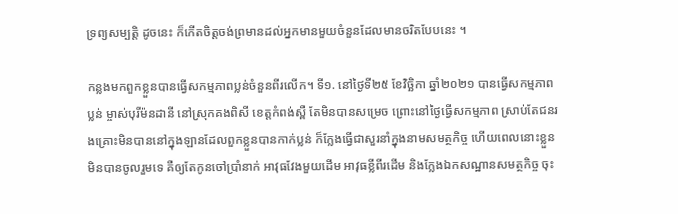ទ្រព្យសម្បត្តិ ដូចនេះ ក៏កើតចិត្តចង់ព្រមានដល់អ្នកមានមួយចំនួនដែលមានចរិតបែបនេះ ។

កន្លងមកពួកខ្លួនបានធ្វើសកម្មភាពប្លន់ចំនួនពីរលើក។ ទី១. នៅថ្ងៃទី២៥ ខែវិច្ឆិកា ឆ្នាំ២០២១ បានធ្វើសកម្មភាពប្លន់ ម្ចាស់បុរីម៉នដានី នៅស្រុកគងពិសី ខេត្តកំពង់ស្ពឺ តែមិនបានសម្រេច ព្រោះនៅថ្ងៃធ្វើសកម្មភាព ស្រាប់តែជនរងគ្រោះមិនបាននៅក្នុងឡានដែលពួកខ្លួនបានកាក់ប្លន់ ក៏ក្លែងធ្វើជាសួរនាំក្នុងនាមសមត្ថកិច្ច ហើយពេលនោះខ្លួនមិនបានចូលរួមទេ គឺឲ្យតែកូនចៅប្រាំនាក់ អាវុធវែងមួយដើម អាវុធខ្លីពីរដើម និងក្លែងឯកសណ្ឋានសមត្ថកិច្ច ចុះ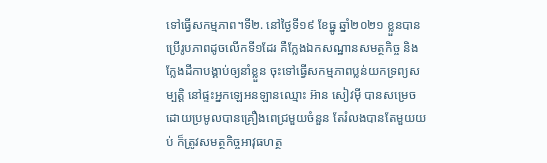ទៅធ្វើសកម្មភាព។ទី២. នៅថ្ងៃទី១៩ ខែធ្នូ ឆ្នាំ២០២១ ខ្លួនបានប្រើរូបភាពដូចលើកទី១ដែរ គឺក្លែងឯកសណ្ឋានសមត្ថកិច្ច និងក្លែងដីកាបង្គាប់ឲ្យនាំខ្លួន ចុះទៅធ្វើសកម្មភាពប្លន់យកទ្រព្យសម្បត្តិ នៅផ្ទះអ្នកឡេអនឡានឈ្មោះ អ៊ាន សៀវម៉ី បានសម្រេចដោយប្រមូលបានគ្រឿងពេជ្រមួយចំនួន តែរំលងបានតែមួយយប់ ក៏ត្រូវសមត្ថកិច្ចអាវុធហត្ថ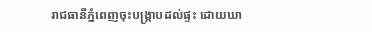រាជធានីភ្នំពេញចុះបង្ក្រាបដល់ផ្ទះ ដោយឃា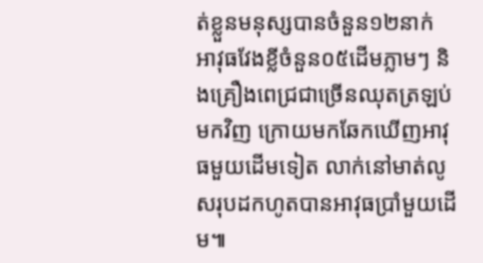ត់ខ្លួនមនុស្សបានចំនួន១២នាក់ អាវុធវែងខ្លីចំនួន០៥ដើមភ្លាមៗ និងគ្រឿងពេជ្រជាច្រើនឈុតត្រឡប់មកវិញ ក្រោយមកឆែកឃើញអាវុធមួយដើមទៀត លាក់នៅមាត់លូ សរុបដកហូតបានអាវុធប្រាំមួយដើម៕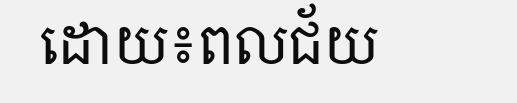ដោយ៖ពលជ័យ